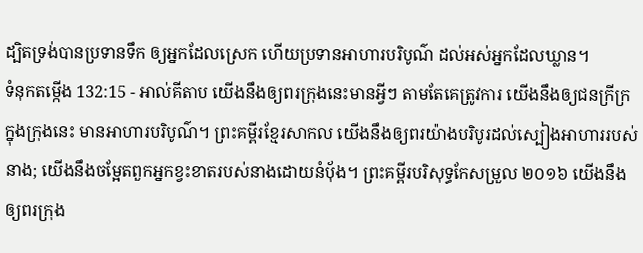ដ្បិតទ្រង់បានប្រទានទឹក ឲ្យអ្នកដែលស្រេក ហើយប្រទានអាហារបរិបូណ៌ ដល់អស់អ្នកដែលឃ្លាន។
ទំនុកតម្កើង 132:15 - អាល់គីតាប យើងនឹងឲ្យពរក្រុងនេះមានអ្វីៗ តាមតែគេត្រូវការ យើងនឹងឲ្យជនក្រីក្រ ក្នុងក្រុងនេះ មានអាហារបរិបូណ៌។ ព្រះគម្ពីរខ្មែរសាកល យើងនឹងឲ្យពរយ៉ាងបរិបូរដល់ស្បៀងអាហាររបស់នាង; យើងនឹងចម្អែតពួកអ្នកខ្វះខាតរបស់នាងដោយនំប៉័ង។ ព្រះគម្ពីរបរិសុទ្ធកែសម្រួល ២០១៦ យើងនឹងឲ្យពរក្រុង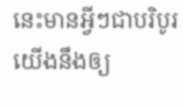នេះមានអ្វីៗជាបរិបូរ យើងនឹងឲ្យ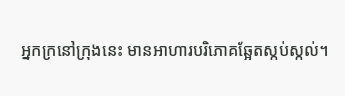អ្នកក្រនៅក្រុងនេះ មានអាហារបរិភោគឆ្អែតស្កប់ស្កល់។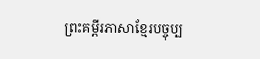ព្រះគម្ពីរភាសាខ្មែរបច្ចុប្ប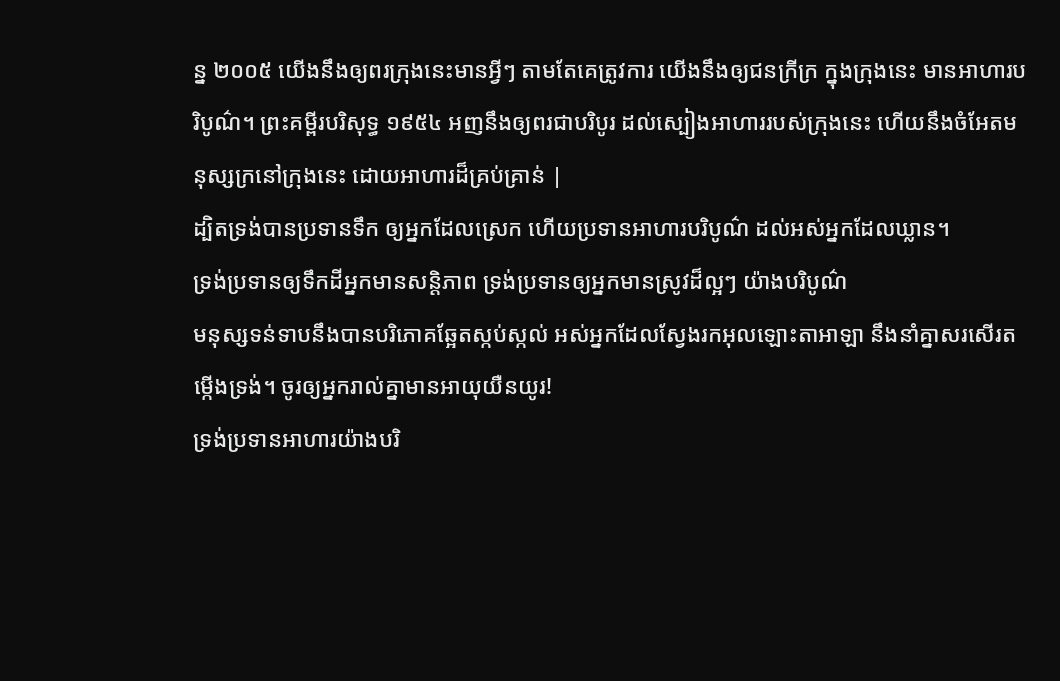ន្ន ២០០៥ យើងនឹងឲ្យពរក្រុងនេះមានអ្វីៗ តាមតែគេត្រូវការ យើងនឹងឲ្យជនក្រីក្រ ក្នុងក្រុងនេះ មានអាហារបរិបូណ៌។ ព្រះគម្ពីរបរិសុទ្ធ ១៩៥៤ អញនឹងឲ្យពរជាបរិបូរ ដល់ស្បៀងអាហាររបស់ក្រុងនេះ ហើយនឹងចំអែតមនុស្សក្រនៅក្រុងនេះ ដោយអាហារដ៏គ្រប់គ្រាន់ |
ដ្បិតទ្រង់បានប្រទានទឹក ឲ្យអ្នកដែលស្រេក ហើយប្រទានអាហារបរិបូណ៌ ដល់អស់អ្នកដែលឃ្លាន។
ទ្រង់ប្រទានឲ្យទឹកដីអ្នកមានសន្តិភាព ទ្រង់ប្រទានឲ្យអ្នកមានស្រូវដ៏ល្អៗ យ៉ាងបរិបូណ៌
មនុស្សទន់ទាបនឹងបានបរិភោគឆ្អែតស្កប់ស្កល់ អស់អ្នកដែលស្វែងរកអុលឡោះតាអាឡា នឹងនាំគ្នាសរសើរតម្កើងទ្រង់។ ចូរឲ្យអ្នករាល់គ្នាមានអាយុយឺនយូរ!
ទ្រង់ប្រទានអាហារយ៉ាងបរិ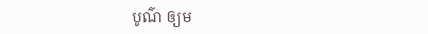បូណ៌ ឲ្យម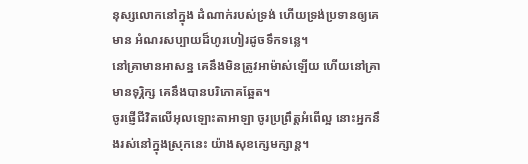នុស្សលោកនៅក្នុង ដំណាក់របស់ទ្រង់ ហើយទ្រង់ប្រទានឲ្យគេមាន អំណរសប្បាយដ៏ហូរហៀរដូចទឹកទន្លេ។
នៅគ្រាមានអាសន្ន គេនឹងមិនត្រូវអាម៉ាស់ឡើយ ហើយនៅគ្រាមានទុរ្ភិក្ស គេនឹងបានបរិភោគឆ្អែត។
ចូរផ្ញើជីវិតលើអុលឡោះតាអាឡា ចូរប្រព្រឹត្តអំពើល្អ នោះអ្នកនឹងរស់នៅក្នុងស្រុកនេះ យ៉ាងសុខក្សេមក្សាន្ត។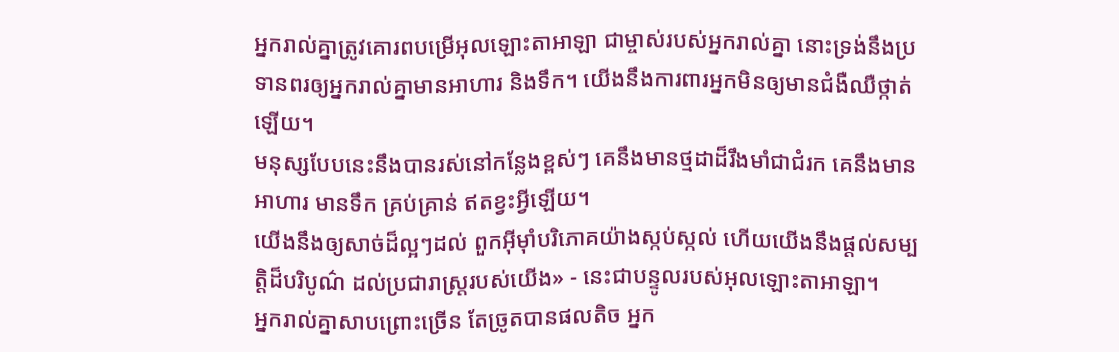អ្នករាល់គ្នាត្រូវគោរពបម្រើអុលឡោះតាអាឡា ជាម្ចាស់របស់អ្នករាល់គ្នា នោះទ្រង់នឹងប្រទានពរឲ្យអ្នករាល់គ្នាមានអាហារ និងទឹក។ យើងនឹងការពារអ្នកមិនឲ្យមានជំងឺឈឺថ្កាត់ឡើយ។
មនុស្សបែបនេះនឹងបានរស់នៅកន្លែងខ្ពស់ៗ គេនឹងមានថ្មដាដ៏រឹងមាំជាជំរក គេនឹងមានអាហារ មានទឹក គ្រប់គ្រាន់ ឥតខ្វះអ្វីឡើយ។
យើងនឹងឲ្យសាច់ដ៏ល្អៗដល់ ពួកអ៊ីមុាំបរិភោគយ៉ាងស្កប់ស្កល់ ហើយយើងនឹងផ្ដល់សម្បត្តិដ៏បរិបូណ៌ ដល់ប្រជារាស្ត្ររបស់យើង» - នេះជាបន្ទូលរបស់អុលឡោះតាអាឡា។
អ្នករាល់គ្នាសាបព្រោះច្រើន តែច្រូតបានផលតិច អ្នក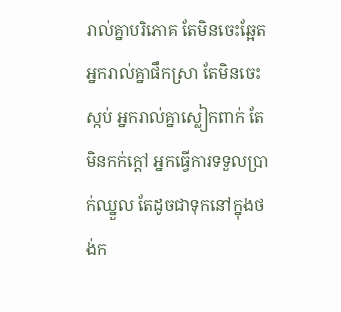រាល់គ្នាបរិភោគ តែមិនចេះឆ្អែត អ្នករាល់គ្នាផឹកស្រា តែមិនចេះស្កប់ អ្នករាល់គ្នាស្លៀកពាក់ តែមិនកក់ក្ដៅ អ្នកធ្វើការទទួលប្រាក់ឈ្នួល តែដូចជាទុកនៅក្នុងថង់ក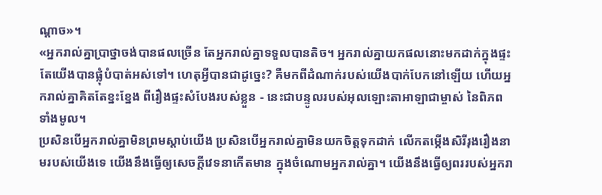ណ្ដាច»។
«អ្នករាល់គ្នាប្រាថ្នាចង់បានផលច្រើន តែអ្នករាល់គ្នាទទួលបានតិច។ អ្នករាល់គ្នាយកផលនោះមកដាក់ក្នុងផ្ទះ តែយើងបានផ្លុំបំបាត់អស់ទៅ។ ហេតុអ្វីបានជាដូច្នេះ? គឺមកពីដំណាក់របស់យើងបាក់បែកនៅឡើយ ហើយអ្នករាល់គ្នាគិតតែខ្នះខ្នែង ពីរឿងផ្ទះសំបែងរបស់ខ្លួន - នេះជាបន្ទូលរបស់អុលឡោះតាអាឡាជាម្ចាស់ នៃពិភពទាំងមូល។
ប្រសិនបើអ្នករាល់គ្នាមិនព្រមស្ដាប់យើង ប្រសិនបើអ្នករាល់គ្នាមិនយកចិត្តទុកដាក់ លើកតម្កើងសិរីរុងរឿងនាមរបស់យើងទេ យើងនឹងធ្វើឲ្យសេចក្ដីវេទនាកើតមាន ក្នុងចំណោមអ្នករាល់គ្នា។ យើងនឹងធ្វើឲ្យពររបស់អ្នករា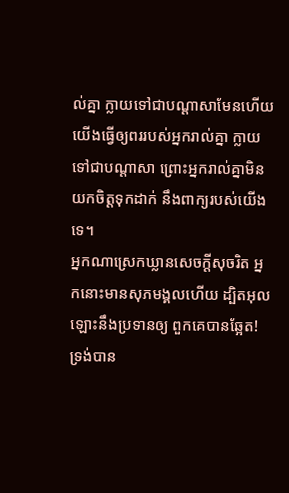ល់គ្នា ក្លាយទៅជាបណ្ដាសាមែនហើយ យើងធ្វើឲ្យពររបស់អ្នករាល់គ្នា ក្លាយទៅជាបណ្ដាសា ព្រោះអ្នករាល់គ្នាមិនយកចិត្តទុកដាក់ នឹងពាក្យរបស់យើងទេ។
អ្នកណាស្រេកឃ្លានសេចក្ដីសុចរិត អ្នកនោះមានសុភមង្គលហើយ ដ្បិតអុលឡោះនឹងប្រទានឲ្យ ពួកគេបានឆ្អែត!
ទ្រង់បាន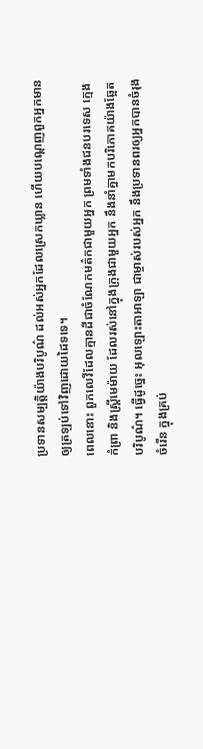ប្រទានសម្បត្តិយ៉ាងបរិបូណ៌ ដល់អស់អ្នកដែលស្រេកឃ្លាន ហើយបណ្ដេញពួកអ្នកមាន ឲ្យត្រឡប់ទៅវិញដោយដៃទទេ។
ពេលនោះ ពួកលេវីដែលគ្មានដីជាចំណែកមត៌កជាមួយអ្នក ព្រមទាំងជនបរទេស ក្មេងកំព្រា និងស្ត្រីមេម៉ាយ ដែលរស់នៅក្នុងក្រុងជាមួយអ្នក នឹងនាំគ្នាមកបរិភោគយ៉ាងឆ្អែតបរិបូណ៌។ ធ្វើដូច្នេះ អុលឡោះតាអាឡា ជាម្ចាស់របស់អ្នក នឹងប្រទានពរឲ្យអ្នកបានចំរុងចំរើន ក្នុងគ្រប់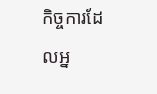កិច្ចការដែលអ្ន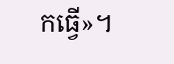កធ្វើ»។